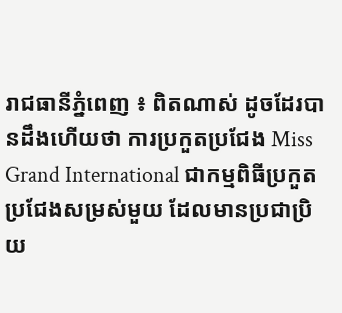រាជធានីភ្នំពេញ ៖ ពិតណាស់ ដូចដែរបានដឹងហើយថា ការប្រកួតប្រជែង Miss Grand International ជាកម្មពិធីប្រកួតប្រជែងសម្រស់មួយ ដែលមានប្រជាប្រិយ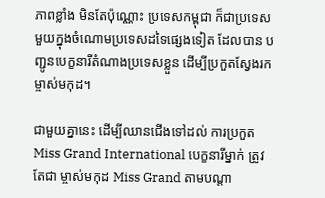ភាពខ្លាំង មិនតែប៉ុណ្ណោះ ប្រទេសកម្ពុជា ក៏ជាប្រទេសមួយក្នុងចំណោមប្រទេសដទៃផ្សេងទៀត ដែលបាន បញ្ជូនបេក្ខនារីតំណាងប្រទេសខ្លួន ដើម្បីប្រកួតស្វែងរក ម្ចាស់មកុដ។

ជាមួយគ្នានេះ ដើម្បីឈានជើងទៅដល់ ការប្រកួត Miss Grand International បេក្ខនារីម្នាក់ ត្រូវតែជា ម្ចាស់មកុដ Miss Grand តាមបណ្តា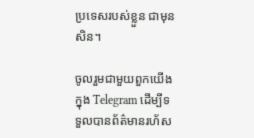ប្រទេសរបស់ខ្លួន ជាមុនសិន។

ចូលរួមជាមួយពួកយើងក្នុង Telegram ដើម្បីទទួលបានព័ត៌មានរហ័ស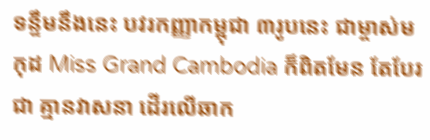ទន្ទឹមនឹងនេះ បវរកញ្ញាកម្ពុជា ៣រូបនេះ ជាម្ចាស់មកុដ Miss Grand Cambodia ក៏ពិតមែន តែបែរជា គ្មានវាសនា ដើរលើឆាក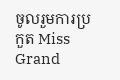ចូលរួមការប្រកួត Miss Grand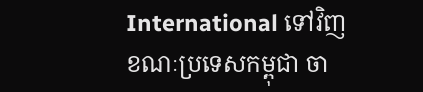International ទៅវិញ ខណៈប្រទេសកម្ពុជា ចា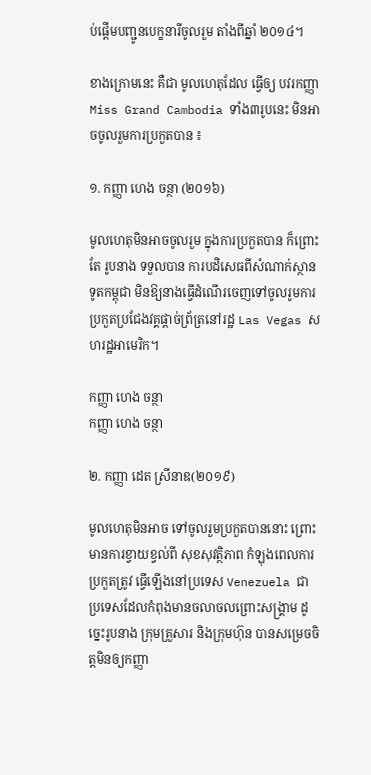ប់ផ្តើមបញ្ជូនបេក្ខនារីចូលរួម តាំងពីឆ្នាំ ២០១៤។

ខាងក្រោមនេះ គឺជា មូលហេតុដែល ធ្វើឲ្យ បវរកញ្ញា Miss Grand Cambodia ទាំង៣រូបនេះ មិនអាចចូលរួមការប្រកួតបាន ៖

១. កញ្ញា ហេង ចន្ថា (២០១៦)

មូលហេតុមិនអាចចូលរួម ក្នុងការប្រកួតបាន ក៏ព្រោះតែ រូបនាង ទទួលបាន ការបដិសេធពីសំណាក់ស្ថានទូតកម្ពុជា មិនឱ្យនាងធ្វើដំណើរចេញទៅចូលរូមការប្រកួតប្រជែងវគ្គផ្តាច់ព្រ័ត្រនៅរដ្ឋ Las Vegas សហរដ្ឋអាមេរិក។

កញ្ញា ហេង ចន្ថា
កញ្ញា ហេង ចន្ថា

២. កញ្ញា ដេត ស្រីនាឌ(២០១៩)

មូលហេតុមិនអាច ទៅចូលរួមប្រកួតបាននោះ ព្រោះ មានការខ្វាយខ្វល់ពី សុខសុវត្ថិភាព កំឡុងពេលការប្រកួតត្រូវ ធ្វើឡើងនៅប្រទេស Venezuela ជាប្រទេសដែលកំពុងមានចលាចលព្រោះសង្គ្រាម ដូច្នេះរូបនាង ក្រុមគ្រួសារ និងក្រុមហ៊ុន បានសម្រេចចិត្តមិនឲ្យកញ្ញា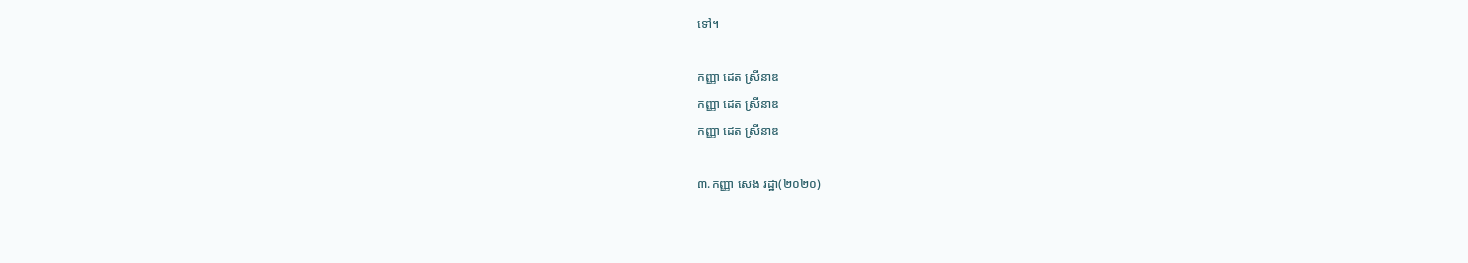ទៅ។

កញ្ញា ដេត ស្រីនាឌ
កញ្ញា ដេត ស្រីនាឌ
កញ្ញា ដេត ស្រីនាឌ

៣.កញ្ញា សេង រដ្ឋា(២០២០)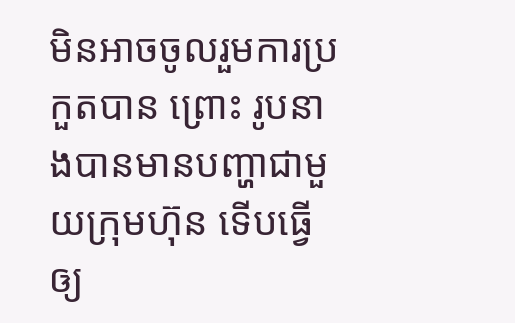មិនអាចចូលរួមការប្រកួតបាន ព្រោះ រូបនាងបានមានបញ្ហាជាមួយក្រុមហ៊ុន ទើបធ្វើឲ្យ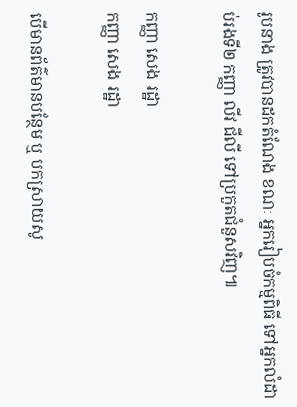រូបនាង ត្រូវបានដកតំណែង ខណៈ អ្នករៀបចំកម្មពិធី ទៅអ្នកលំដាប់រងទី២ កញ្ញា លីវ ជីលី ទៅប្រកួតជំនួសវិញ៕

កញ្ញា សេង រដ្ឋា
កញ្ញា សេង រដ្ឋា

បើមានព័ត៌មានបន្ថែម ឬ បកស្រាយសូ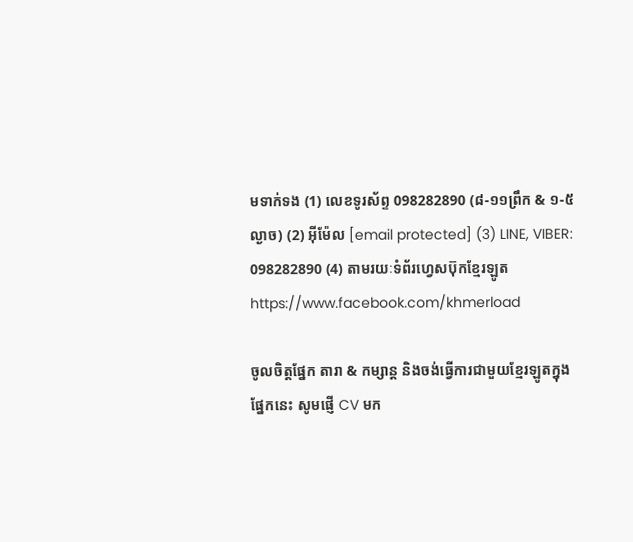មទាក់ទង (1) លេខទូរស័ព្ទ 098282890 (៨-១១ព្រឹក & ១-៥ល្ងាច) (2) អ៊ីម៉ែល [email protected] (3) LINE, VIBER: 098282890 (4) តាមរយៈទំព័រហ្វេសប៊ុកខ្មែរឡូត https://www.facebook.com/khmerload

ចូលចិត្តផ្នែក តារា & កម្សាន្ដ និងចង់ធ្វើការជាមួយខ្មែរឡូតក្នុងផ្នែកនេះ សូមផ្ញើ CV មក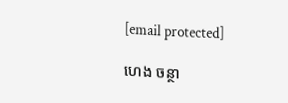[email protected]

ហេង ចន្ថា